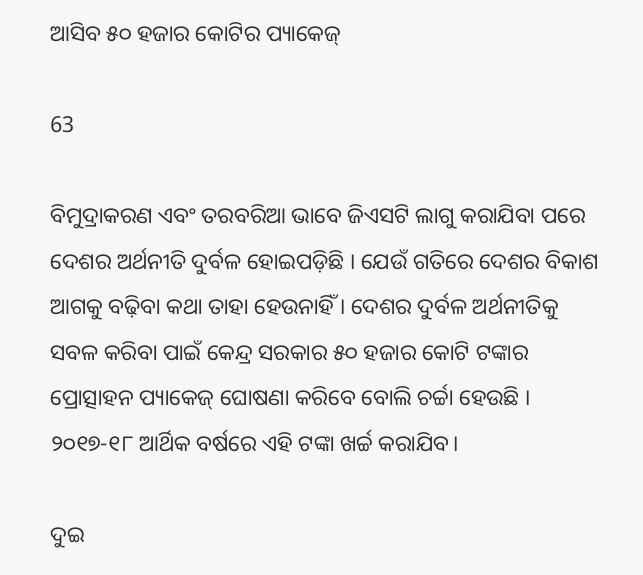ଆସିବ ୫୦ ହଜାର କୋଟିର ପ୍ୟାକେଜ୍‌

63

ବିମୁଦ୍ରାକରଣ ଏବଂ ତରବରିଆ ଭାବେ ଜିଏସଟି ଲାଗୁ କରାଯିବା ପରେ ଦେଶର ଅର୍ଥନୀତି ଦୁର୍ବଳ ହୋଇପଡ଼ିଛି । ଯେଉଁ ଗତିରେ ଦେଶର ବିକାଶ ଆଗକୁ ବଢ଼ିବା କଥା ତାହା ହେଉନାହିଁ । ଦେଶର ଦୁର୍ବଳ ଅର୍ଥନୀତିକୁ ସବଳ କରିବା ପାଇଁ କେନ୍ଦ୍ର ସରକାର ୫୦ ହଜାର କୋଟି ଟଙ୍କାର ପ୍ରୋତ୍ସାହନ ପ୍ୟାକେଜ୍ ଘୋଷଣା କରିବେ ବୋଲି ଚର୍ଚ୍ଚା ହେଉଛି । ୨୦୧୭-୧୮ ଆର୍ଥିକ ବର୍ଷରେ ଏହି ଟଙ୍କା ଖର୍ଚ୍ଚ କରାଯିବ।

ଦୁଇ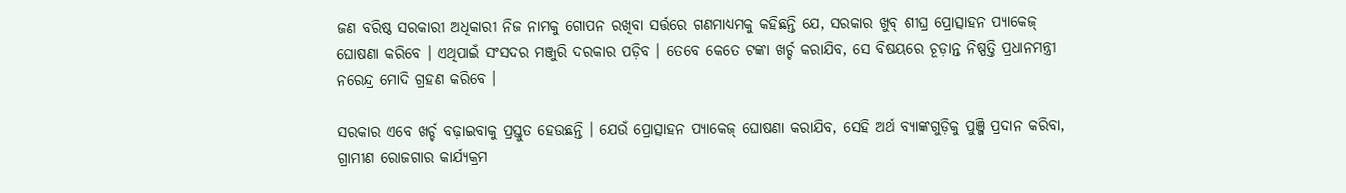ଜଣ ବରିଷ୍ଠ ସରକାରୀ ଅଧିକାରୀ ନିଜ ନାମକୁ ଗୋପନ ରଖିବା ସର୍ତ୍ତରେ ଗଣମାଧ୍ୟମକୁ କହିଛନ୍ତି ଯେ, ସରକାର ଖୁବ୍ ଶୀଘ୍ର ପ୍ରୋତ୍ସାହନ ପ୍ୟାକେଜ୍ ଘୋଷଣା କରିବେ । ଏଥିପାଇଁ ସଂସଦର ମଞ୍ଜୁରି ଦରକାର ପଡ଼ିବ । ତେବେ କେତେ ଟଙ୍କା ଖର୍ଚ୍ଚ କରାଯିବ, ସେ ବିଷୟରେ ଚୂଡ଼ାନ୍ତ ନିଷ୍ପତ୍ତି ପ୍ରଧାନମନ୍ତ୍ରୀ ନରେନ୍ଦ୍ର ମୋଦି ଗ୍ରହଣ କରିବେ ।

ସରକାର ଏବେ ଖର୍ଚ୍ଚ ବଢ଼ାଇବାକୁ ପ୍ରସ୍ତୁତ ହେଉଛନ୍ତି । ଯେଉଁ ପ୍ରୋତ୍ସାହନ ପ୍ୟାକେଜ୍ ଘୋଷଣା କରାଯିବ, ସେହି ଅର୍ଥ ବ୍ୟାଙ୍କଗୁଡ଼ିକୁ ପୁଞ୍ଜି ପ୍ରଦାନ କରିବା, ଗ୍ରାମୀଣ ରୋଜଗାର କାର୍ଯ୍ୟକ୍ରମ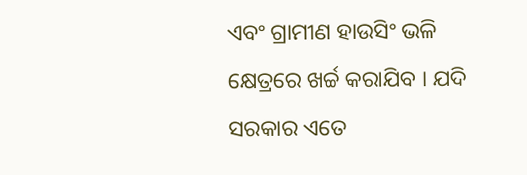ଏବଂ ଗ୍ରାମୀଣ ହାଉସିଂ ଭଳି କ୍ଷେତ୍ରରେ ଖର୍ଚ୍ଚ କରାଯିବ । ଯଦି ସରକାର ଏତେ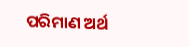ପରିମାଣ ଅର୍ଥ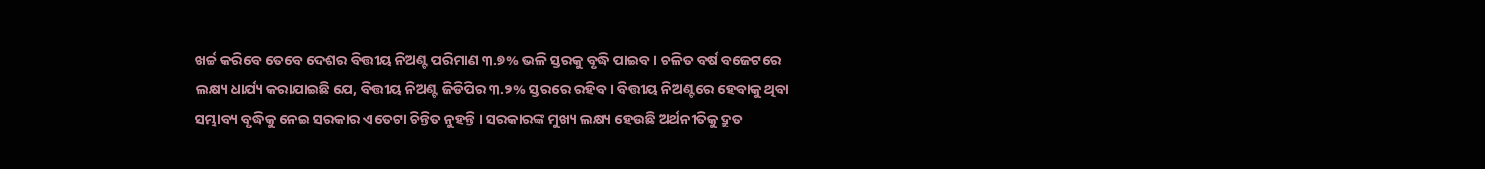ଖର୍ଚ୍ଚ କରିବେ ତେବେ ଦେଶର ବିତ୍ତୀୟ ନିଅଣ୍ଟ ପରିମାଣ ୩.୭% ଭଳି ସ୍ତରକୁ ବୃଦ୍ଧି ପାଇବ । ଚଳିତ ବର୍ଷ ବଜେଟରେ ଲକ୍ଷ୍ୟ ଧାର୍ଯ୍ୟ କରାଯାଇଛି ଯେ, ବିତ୍ତୀୟ ନିଅଣ୍ଟ ଜିଡିପିର ୩.୨% ସ୍ତରରେ ରହିବ । ବିତ୍ତୀୟ ନିଅଣ୍ଟରେ ହେବାକୁ ଥିବା ସମ୍ଭାବ୍ୟ ବୃଦ୍ଧିକୁ ନେଇ ସରକାର ଏତେଟା ଚିନ୍ତିତ ନୁହନ୍ତି । ସରକାରଙ୍କ ମୁଖ୍ୟ ଲକ୍ଷ୍ୟ ହେଉଛି ଅର୍ଥନୀତିକୁ ଦ୍ରୁତ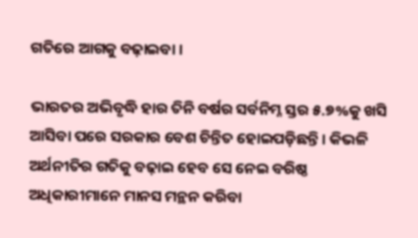ଗତିରେ ଆଗକୁ ବଢ଼ାଇବା ।

ଭାରତର ଅଭିବୃଦ୍ଧି ହାର ତିନି ବର୍ଷର ସର୍ବନିମ୍ନ ସ୍ତର ୫.୭%କୁ ଖସି ଆସିବା ପରେ ସରକାର ବେଶ ଚିନ୍ତିତ ହୋଇପଡ଼ିଛନ୍ତି । କିଭଳି ଅର୍ଥନୀତିର ଗତିକୁ ବଢ଼ାଇ ହେବ ସେ ନେଇ ବରିଷ୍ଠ ଅଧିକାରୀମାନେ ମାନସ ମନ୍ଥନ କରିବା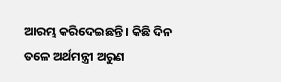ଆରମ୍ଭ କରିଦେଇଛନ୍ତି । କିଛି ଦିନ ତଳେ ଅର୍ଥମନ୍ତ୍ରୀ ଅରୁଣ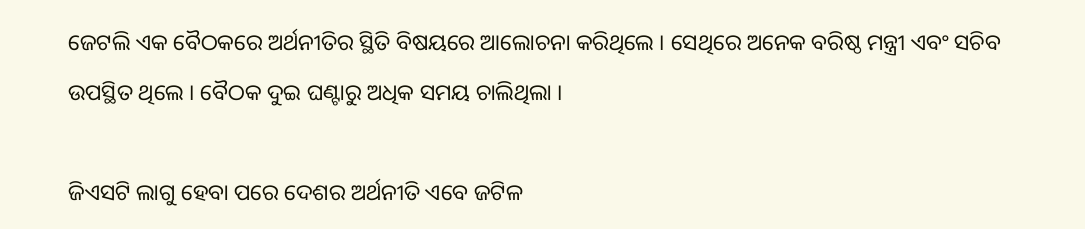ଜେଟଲି ଏକ ବୈଠକରେ ଅର୍ଥନୀତିର ସ୍ଥିତି ବିଷୟରେ ଆଲୋଚନା କରିଥିଲେ । ସେଥିରେ ଅନେକ ବରିଷ୍ଠ ମନ୍ତ୍ରୀ ଏବଂ ସଚିବ ଉପସ୍ଥିତ ଥିଲେ । ବୈଠକ ଦୁଇ ଘଣ୍ଟାରୁ ଅଧିକ ସମୟ ଚାଲିଥିଲା ।

ଜିଏସଟି ଲାଗୁ ହେବା ପରେ ଦେଶର ଅର୍ଥନୀତି ଏବେ ଜଟିଳ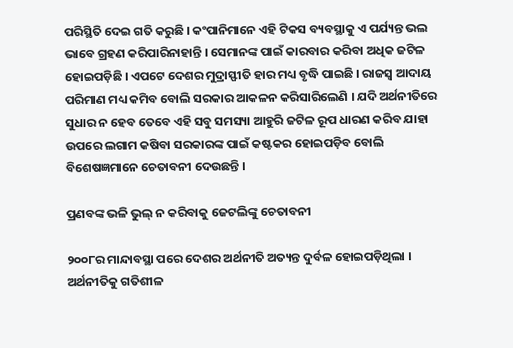ପରିସ୍ଥିତି ଦେଇ ଗତି କରୁଛି । କଂପାନିମାନେ ଏହି ଟିକସ ବ୍ୟବସ୍ଥାକୁ ଏ ପର୍ଯ୍ୟନ୍ତ ଭଲ ଭାବେ ଗ୍ରହଣ କରିପାରିନାହାନ୍ତି । ସେମାନଙ୍କ ପାଇଁ କାରବାର କରିବା ଅଧିକ ଜଟିଳ ହୋଇପଡ଼ିଛି । ଏପଟେ ଦେଶର ମୁଦ୍ରାସ୍ଫୀତି ହାର ମଧ୍ୟ ବୃଦ୍ଧି ପାଇଛି । ରାଜସ୍ୱ ଆଦାୟ ପରିମାଣ ମଧ୍ୟ କମିବ ବୋଲି ସରକାର ଆକଳନ କରିସାରିଲେଣି । ଯଦି ଅର୍ଥନୀତିରେ ସୁଧାର ନ ହେବ ତେବେ ଏହି ସବୁ ସମସ୍ୟା ଆହୁରି ଜଟିଳ ରୂପ ଧାରଣ କରିବ ଯାହା ଉପରେ ଲଗାମ କଷିବା ସରକାରଙ୍କ ପାଇଁ କଷ୍ଟକର ହୋଇପଡ଼ିବ ବୋଲି ବିଶେଷଜ୍ଞମାନେ ଚେତାବନୀ ଦେଉଛନ୍ତି ।

ପ୍ରଣବଙ୍କ ଭଳି ଭୁଲ୍ ନ କରିବାକୁ ଜେଟଲିଙ୍କୁ ଚେତାବନୀ

୨୦୦୮ର ମାନ୍ଦାବସ୍ଥା ପରେ ଦେଶର ଅର୍ଥନୀତି ଅତ୍ୟନ୍ତ ଦୁର୍ବଳ ହୋଇପଡ଼ିଥିଲା । ଅର୍ଥନୀତିକୁ ଗତିଶୀଳ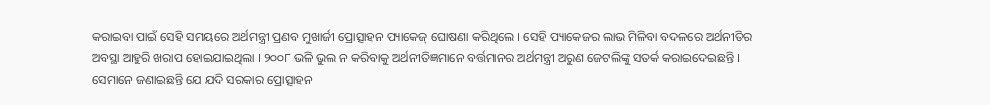କରାଇବା ପାଇଁ ସେହି ସମୟରେ ଅର୍ଥମନ୍ତ୍ରୀ ପ୍ରଣବ ମୁଖାର୍ଜୀ ପ୍ରୋତ୍ସାହନ ପ୍ୟାକେଜ୍ ଘୋଷଣା କରିଥିଲେ । ସେହି ପ୍ୟାକେଜର ଲାଭ ମିଳିବା ବଦଳରେ ଅର୍ଥନୀତିର ଅବସ୍ଥା ଆହୁରି ଖରାପ ହୋଇଯାଇଥିଲା । ୨୦୦୮ ଭଳି ଭୁଲ ନ କରିବାକୁ ଅର୍ଥନୀତିଜ୍ଞମାନେ ବର୍ତ୍ତମାନର ଅର୍ଥମନ୍ତ୍ରୀ ଅରୁଣ ଜେଟଲିଙ୍କୁ ସତର୍କ କରାଇଦେଇଛନ୍ତି । ସେମାନେ ଜଣାଇଛନ୍ତି ଯେ ଯଦି ସରକାର ପ୍ରୋତ୍ସାହନ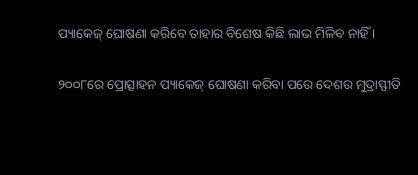ପ୍ୟାକେଜ୍ ଘୋଷଣା କରିବେ ତାହାର ବିଶେଷ କିଛି ଲାଭ ମିଳିବ ନାହିଁ ।

୨୦୦୮ରେ ପ୍ରୋତ୍ସାହନ ପ୍ୟାକେଜ୍ ଘୋଷଣା କରିବା ପରେ ଦେଶର ମୁଦ୍ରାସ୍ଫୀତି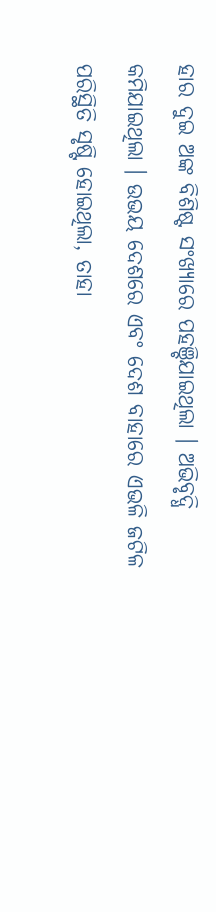ହାର ଦୁଇ ଅଙ୍କ ବିଶିଷ୍ଟ ସଂଖ୍ୟାରେ ପହଞ୍ଚିଯାଇଥିଲା । ଅଭିବୃଦ୍ଧି କମିଯାଇଥିଲା । ଉଭୟ ଦେଶରେ ଏବଂ ଦେଶ ବାହାରେ ଏଭଳି ଜଟିଳ ପରିସ୍ଥିତି ସୃଷ୍ଟି ହୋଇଥିଲା, ତାହା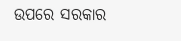ଉପରେ ସରକାର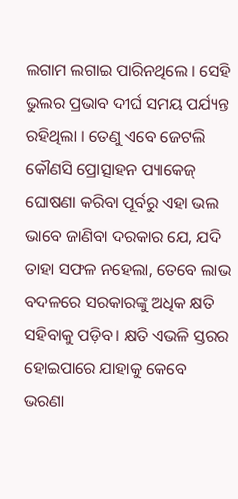ଲଗାମ ଲଗାଇ ପାରିନଥିଲେ । ସେହି ଭୁଲର ପ୍ରଭାବ ଦୀର୍ଘ ସମୟ ପର୍ଯ୍ୟନ୍ତ ରହିଥିଲା । ତେଣୁ ଏବେ ଜେଟଲି କୌଣସି ପ୍ରୋତ୍ସାହନ ପ୍ୟାକେଜ୍ ଘୋଷଣା କରିବା ପୂର୍ବରୁ ଏହା ଭଲ ଭାବେ ଜାଣିବା ଦରକାର ଯେ, ଯଦି ତାହା ସଫଳ ନହେଲା, ତେବେ ଲାଭ ବଦଳରେ ସରକାରଙ୍କୁ ଅଧିକ କ୍ଷତି ସହିବାକୁ ପଡ଼ିବ। କ୍ଷତି ଏଭଳି ସ୍ତରର ହୋଇପାରେ ଯାହାକୁ କେବେ ଭରଣା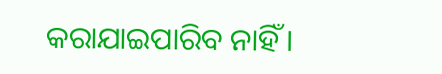କରାଯାଇପାରିବ ନାହିଁ ।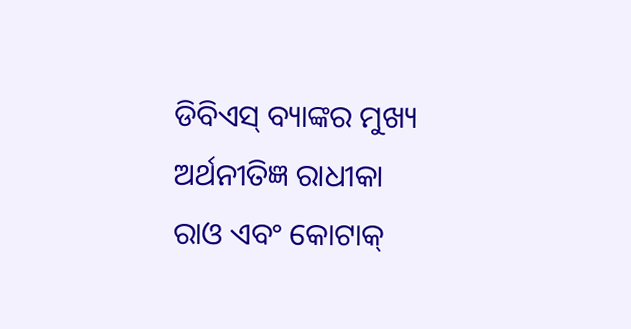ଡିବିଏସ୍ ବ୍ୟାଙ୍କର ମୁଖ୍ୟ ଅର୍ଥନୀତିଜ୍ଞ ରାଧୀକା ରାଓ ଏବଂ କୋଟାକ୍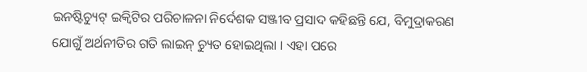ଇନଷ୍ଟିଚ୍ୟୁଟ୍ ଇକ୍ୱିଟିର ପରିଚାଳନା ନିର୍ଦେଶକ ସଞ୍ଜୀବ ପ୍ରସାଦ କହିଛନ୍ତି ଯେ, ବିମୁଦ୍ରାକରଣ ଯୋଗୁଁ ଅର୍ଥନୀତିର ଗତି ଲାଇନ୍ ଚ୍ୟୁତ ହୋଇଥିଲା । ଏହା ପରେ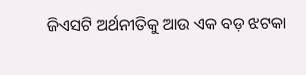ଜିଏସଟି ଅର୍ଥନୀତିକୁ ଆଉ ଏକ ବଡ଼ ଝଟକା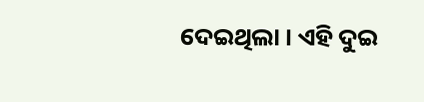ଦେଇଥିଲା । ଏହି ଦୁଇ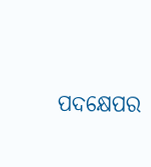ପଦକ୍ଷେପର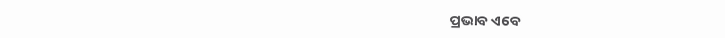ପ୍ରଭାବ ଏବେ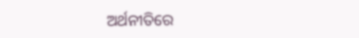ଅର୍ଥନୀତିରେ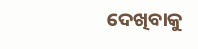ଦେଖିବାକୁ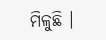ମିଳୁଛି ।